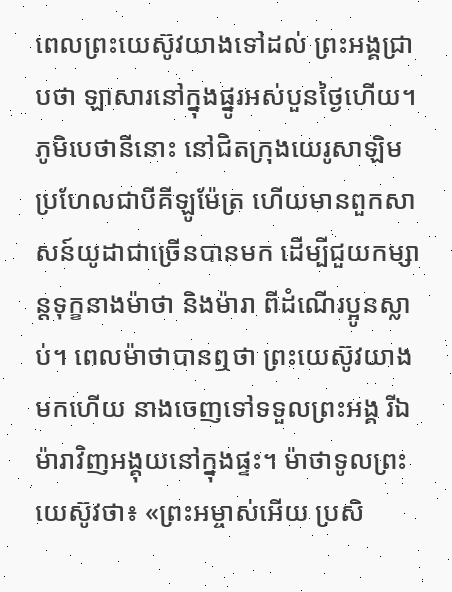ពេលព្រះយេស៊ូវយាងទៅដល់ ព្រះអង្គជ្រាបថា ឡាសារនៅក្នុងផ្នូរអស់បួនថ្ងៃហើយ។ ភូមិបេថានីនោះ នៅជិតក្រុងយេរូសាឡិម ប្រហែលជាបីគីឡូម៉ែត្រ ហើយមានពួកសាសន៍យូដាជាច្រើនបានមក ដើម្បីជួយកម្សាន្តទុក្ខនាងម៉ាថា និងម៉ារា ពីដំណើរប្អូនស្លាប់។ ពេលម៉ាថាបានឮថា ព្រះយេស៊ូវយាងមកហើយ នាងចេញទៅទទួលព្រះអង្គ រីឯម៉ារាវិញអង្គុយនៅក្នុងផ្ទះ។ ម៉ាថាទូលព្រះយេស៊ូវថា៖ «ព្រះអម្ចាស់អើយ ប្រសិ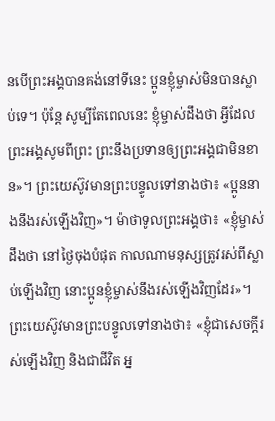នបើព្រះអង្គបានគង់នៅទីនេះ ប្អូនខ្ញុំម្ចាស់មិនបានស្លាប់ទេ។ ប៉ុន្តែ សូម្បីតែពេលនេះ ខ្ញុំម្ចាស់ដឹងថា អ្វីដែលព្រះអង្គសូមពីព្រះ ព្រះនឹងប្រទានឲ្យព្រះអង្គជាមិនខាន»។ ព្រះយេស៊ូវមានព្រះបន្ទូលទៅនាងថា៖ «ប្អូននាងនឹងរស់ឡើងវិញ»។ ម៉ាថាទូលព្រះអង្គថា៖ «ខ្ញុំម្ចាស់ដឹងថា នៅថ្ងៃចុងបំផុត កាលណាមនុស្សត្រូវរស់ពីស្លាប់ឡើងវិញ នោះប្អូនខ្ញុំម្ចាស់នឹងរស់ឡើងវិញដែរ»។ ព្រះយេស៊ូវមានព្រះបន្ទូលទៅនាងថា៖ «ខ្ញុំជាសេចក្តីរស់ឡើងវិញ និងជាជីវិត អ្ន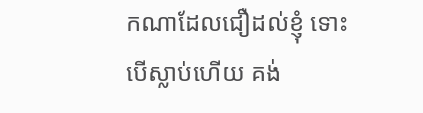កណាដែលជឿដល់ខ្ញុំ ទោះបើស្លាប់ហើយ គង់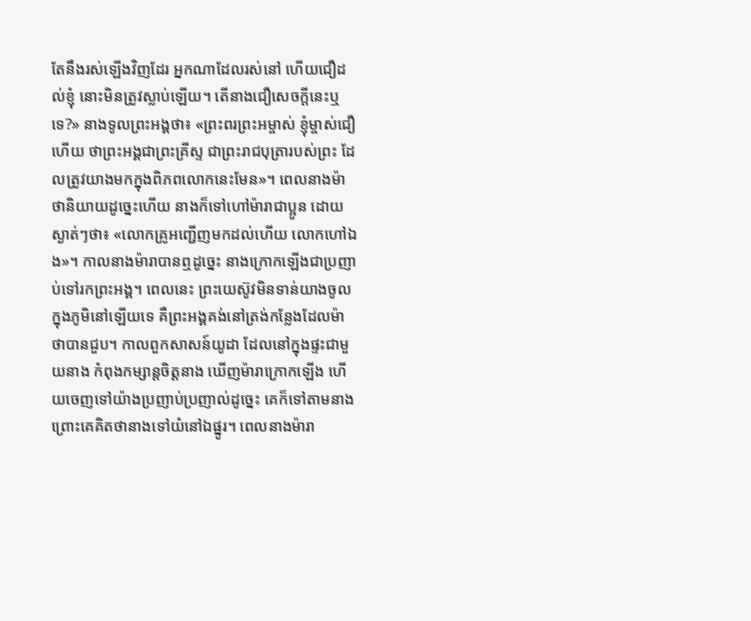តែនឹងរស់ឡើងវិញដែរ អ្នកណាដែលរស់នៅ ហើយជឿដល់ខ្ញុំ នោះមិនត្រូវស្លាប់ឡើយ។ តើនាងជឿសេចក្តីនេះឬទេ?» នាងទូលព្រះអង្គថា៖ «ព្រះពរព្រះអម្ចាស់ ខ្ញុំម្ចាស់ជឿហើយ ថាព្រះអង្គជាព្រះគ្រីស្ទ ជាព្រះរាជបុត្រារបស់ព្រះ ដែលត្រូវយាងមកក្នុងពិភពលោកនេះមែន»។ ពេលនាងម៉ាថានិយាយដូច្នេះហើយ នាងក៏ទៅហៅម៉ារាជាប្អូន ដោយស្ងាត់ៗថា៖ «លោកគ្រូអញ្ជើញមកដល់ហើយ លោកហៅឯង»។ កាលនាងម៉ារាបានឮដូច្នេះ នាងក្រោកឡើងជាប្រញាប់ទៅរកព្រះអង្គ។ ពេលនេះ ព្រះយេស៊ូវមិនទាន់យាងចូលក្នុងភូមិនៅឡើយទេ គឺព្រះអង្គគង់នៅត្រង់កន្លែងដែលម៉ាថាបានជួប។ កាលពួកសាសន៍យូដា ដែលនៅក្នុងផ្ទះជាមួយនាង កំពុងកម្សាន្តចិត្តនាង ឃើញម៉ារាក្រោកឡើង ហើយចេញទៅយ៉ាងប្រញាប់ប្រញាល់ដូច្នេះ គេក៏ទៅតាមនាង ព្រោះគេគិតថានាងទៅយំនៅឯផ្នូរ។ ពេលនាងម៉ារា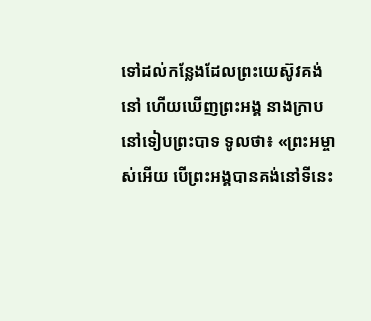ទៅដល់កន្លែងដែលព្រះយេស៊ូវគង់នៅ ហើយឃើញព្រះអង្គ នាងក្រាបនៅទៀបព្រះបាទ ទូលថា៖ «ព្រះអម្ចាស់អើយ បើព្រះអង្គបានគង់នៅទីនេះ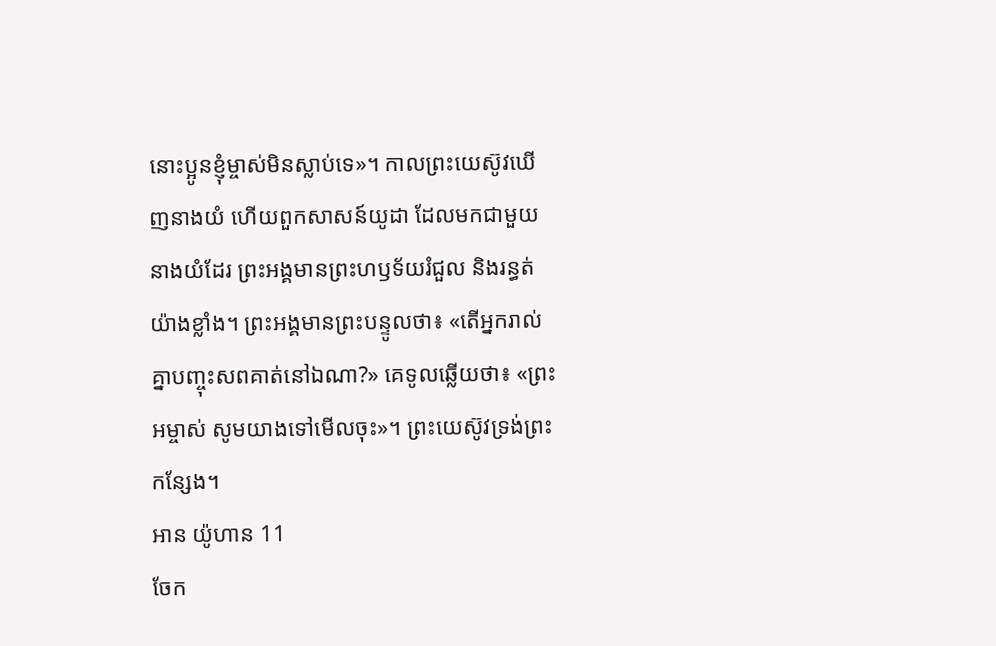នោះប្អូនខ្ញុំម្ចាស់មិនស្លាប់ទេ»។ កាលព្រះយេស៊ូវឃើញនាងយំ ហើយពួកសាសន៍យូដា ដែលមកជាមួយនាងយំដែរ ព្រះអង្គមានព្រះហឫទ័យរំជួល និងរន្ធត់យ៉ាងខ្លាំង។ ព្រះអង្គមានព្រះបន្ទូលថា៖ «តើអ្នករាល់គ្នាបញ្ចុះសពគាត់នៅឯណា?» គេទូលឆ្លើយថា៖ «ព្រះអម្ចាស់ សូមយាងទៅមើលចុះ»។ ព្រះយេស៊ូវទ្រង់ព្រះកន្សែង។
អាន យ៉ូហាន 11
ចែក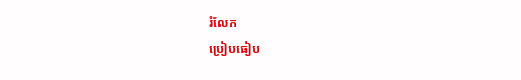រំលែក
ប្រៀបធៀប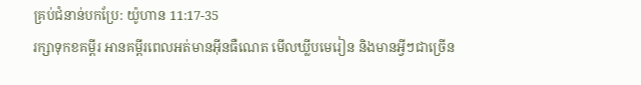គ្រប់ជំនាន់បកប្រែ: យ៉ូហាន 11:17-35
រក្សាទុកខគម្ពីរ អានគម្ពីរពេលអត់មានអ៊ីនធឺណេត មើលឃ្លីបមេរៀន និងមានអ្វីៗជាច្រើន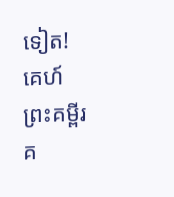ទៀត!
គេហ៍
ព្រះគម្ពីរ
គ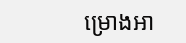ម្រោងអា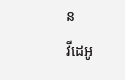ន
វីដេអូ